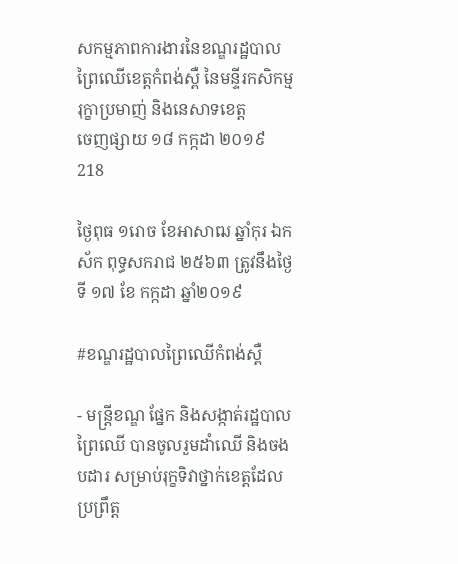សកម្មភាពការងារនៃខណ្ឌរដ្ឋបាលព្រៃឈើខេត្តកំពង់ស្ពឺ នៃមន្ទីរកសិកម្ម រុក្ខាប្រមាញ់ និងនេសាទខេត្ត
ចេញផ្សាយ ១៨ កក្កដា ២០១៩
218

ថ្ងៃពុធ ១រោច ខែអាសាឍ ឆ្នាំកុរ ឯកស័ក ពុទ្ធសករាជ ២៥៦៣ ត្រូវនឹងថ្ងៃទី ១៧ ខែ កក្កដា ឆ្នាំ២០១៩

#ខណ្ឌរដ្ឋបាលព្រៃឈើកំពង់ស្ពឺ

- មន្រ្តីខណ្ឌ ផ្នែក និងសង្កាត់រដ្ឋបាលព្រៃឈើ បានចូលរួមដាំឈើ និងចងបដារ សម្រាប់រុក្ខទិវាថ្នាក់ខេត្តដែលប្រព្រឹត្ត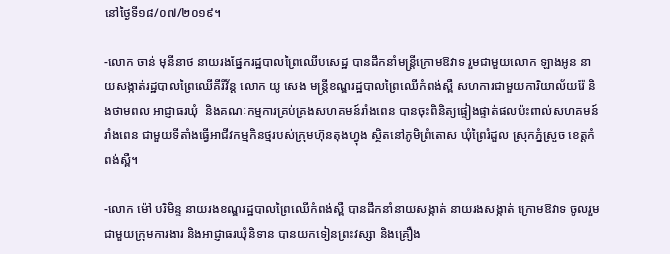នៅថ្ងៃទី១៨/០៧/២០១៩។

-លោក ចាន់ មុនីនាថ នាយរងផ្នែករដ្ឋបាលព្រៃឈើបសេដ្ឋ បានដឹកនាំមន្រ្តីក្រោមឱវាទ រួមជាមួយលោក ឡាងអូន នាយសង្កាត់រដ្ឋបាលព្រៃឈើគីរីវ័ន្ត លោក យូ សេង មន្ត្រីខណ្ឌរដ្ឋបាលព្រៃឈើកំពង់ស្ពឺ សហការជាមួយការិយាល័យរ៉ែ និងថាមពល អាជ្ញាធរឃុំ  និងគណៈកម្មការគ្រប់គ្រងសហគមន៍រាំងពេន បានចុះពិនិត្យផ្ទៀងផ្ទាត់ផលប៉ះពាល់សហគមន៍រាំងពេន ជាមួយទីតាំងធ្វើអាជីវកម្មកិនថ្មរបស់ក្រុមហ៊ុនតុងហ្វុង ស្ថិតនៅភូមិព្រំតោស ឃុំព្រៃរំដួល ស្រុកភ្នំស្រួច ខេត្តកំពង់ស្ពឺ។

-លោក ម៉ៅ បរិមិន្ទ នាយរងខណ្ឌរដ្ឋបាលព្រៃឈើកំពង់ស្ពឺ បានដឹកនាំនាយសង្កាត់ នាយរងសង្កាត់ ក្រោមឱវាទ ចូលរួមជាមួយក្រុមការងារ និងអាជ្ញាធរឃុំនិទាន បានយកទៀនព្រះវស្សា និងគ្រឿង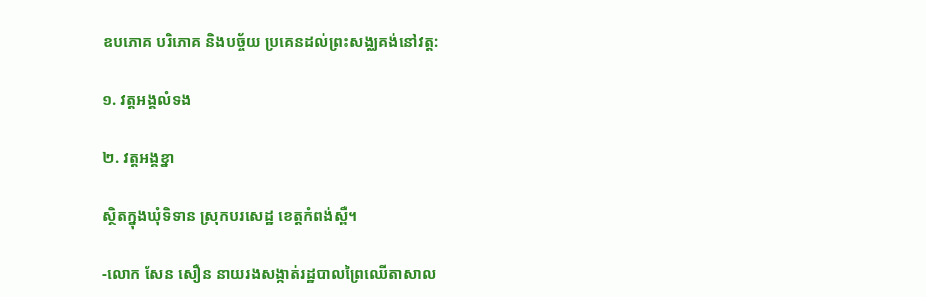ឧបភោគ បរិភោគ និងបច្ច័យ ប្រគេនដល់ព្រះសង្ឈគង់នៅវត្ត:

១. វត្តអង្គលំទង

២. វត្តអង្គខ្នា

ស្ថិតក្នុងឃុំទិទាន ស្រុកបរសេដ្ឋ ខេត្តកំពង់ស្ពឺ។

-លោក សែន សឿន នាយរងសង្កាត់រដ្ឋបាលព្រៃឈើតាសាល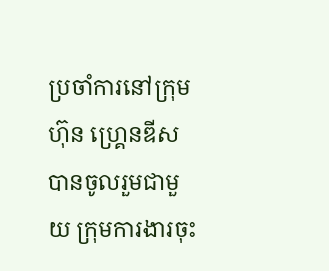ប្រចាំការនៅក្រុមហ៊ុន ហ្គ្រេនឌីស បានចូលរួមជាមួយ ក្រុមការងារចុះ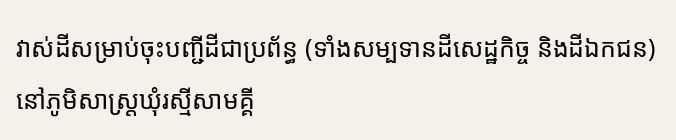វាស់ដីសម្រាប់ចុះបញ្ជីដីជាប្រព័ន្ធ (ទាំងសម្បទានដីសេដ្ឋកិច្ច និងដីឯកជន) នៅភូមិសាស្រ្តឃុំរស្មីសាមគ្គី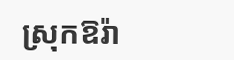ស្រុកឱរ៉ា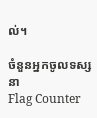ល់។

ចំនួនអ្នកចូលទស្សនា
Flag Counter